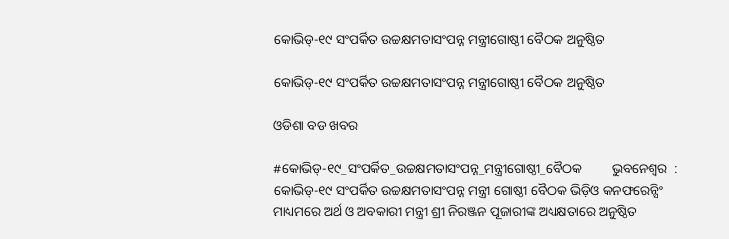କୋଭିଡ୍-୧୯ ସଂପର୍କିତ ଉଚ୍ଚକ୍ଷମତାସଂପନ୍ନ ମନ୍ତ୍ରୀଗୋଷ୍ଠୀ ବୈଠକ ଅନୁଷ୍ଠିତ

କୋଭିଡ୍-୧୯ ସଂପର୍କିତ ଉଚ୍ଚକ୍ଷମତାସଂପନ୍ନ ମନ୍ତ୍ରୀଗୋଷ୍ଠୀ ବୈଠକ ଅନୁଷ୍ଠିତ

ଓଡିଶା ବଡ ଖବର

#କୋଭିଡ୍-୧୯_ସଂପର୍କିତ_ଉଚ୍ଚକ୍ଷମତାସଂପନ୍ନ_ମନ୍ତ୍ରୀଗୋଷ୍ଠୀ_ବୈଠକ         ଭୁବନେଶ୍ୱର  : କୋଭିଡ୍-୧୯ ସଂପର୍କିତ ଉଚ୍ଚକ୍ଷମତାସଂପନ୍ନ ମନ୍ତ୍ରୀ ଗୋଷ୍ଠୀ ବୈଠକ ଭିଡ଼ିଓ କନଫରେନ୍ସିଂ ମାଧ୍ୟମରେ ଅର୍ଥ ଓ ଅବକାରୀ ମନ୍ତ୍ରୀ ଶ୍ରୀ ନିରଞ୍ଜନ ପୂଜାରୀଙ୍କ ଅଧ୍ୟକ୍ଷତାରେ ଅନୁଷ୍ଠିତ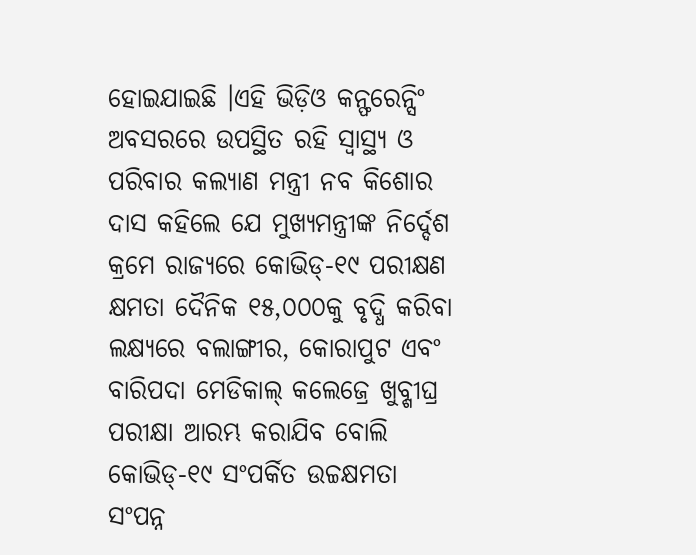ହୋଇଯାଇଛି ।ଏହି ଭିଡ଼ିଓ କନ୍ଫରେନ୍ସିଂ ଅବସରରେ ଉପସ୍ଥିତ ରହି ସ୍ୱାସ୍ଥ୍ୟ ଓ ପରିବାର କଲ୍ୟାଣ ମନ୍ତ୍ରୀ ନବ କିଶୋର ଦାସ କହିଲେ ଯେ ମୁଖ୍ୟମନ୍ତ୍ରୀଙ୍କ ନିର୍ଦ୍ଦେଶ କ୍ରମେ ରାଜ୍ୟରେ କୋଭିଡ୍-୧୯ ପରୀକ୍ଷଣ କ୍ଷମତା ଦୈନିକ ୧୫,୦୦୦କୁ ବୃଦ୍ଧି କରିବା ଲକ୍ଷ୍ୟରେ ବଲାଙ୍ଗୀର, କୋରାପୁଟ ଏବଂ ବାରିପଦା ମେଡିକାଲ୍ କଲେଜ୍ରେ ଖୁବ୍ଶୀଘ୍ର ପରୀକ୍ଷା ଆରମ୍ଭ କରାଯିବ ବୋଲି କୋଭିଡ୍-୧୯ ସଂପର୍କିତ ଉଚ୍ଚକ୍ଷମତା ସଂପନ୍ନ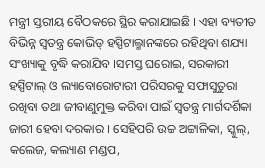ମନ୍ତ୍ରୀ ସ୍ତରୀୟ ବୈଠକରେ ସ୍ଥିର କରାଯାଇଛି । ଏହା ବ୍ୟତୀତ ବିଭିନ୍ନ ସ୍ୱତନ୍ତ୍ର କୋଭିଡ୍ ହସ୍ପିଟାଲ୍ମାନଙ୍କରେ ରହିଥିବା ଶଯ୍ୟା ସଂଖ୍ୟାକୁ ବୃଦ୍ଧି କରାଯିବ ।ସମସ୍ତ ଘରୋଇ, ସରକାରୀ ହସ୍ପିଟାଲ୍ ଓ ଲ୍ୟାବୋରୋଟାରୀ ପରିସରକୁ ସଫାସୁତୁରା ରଖିବା ତଥା ଜୀବାଣୁମୁକ୍ତ କରିବା ପାଇଁ ସ୍ୱତନ୍ତ୍ର ମାର୍ଗଦର୍ଶିକା ଜାରୀ ହେବା ଦରକାର । ସେହିପରି ଉଚ୍ଚ ଅଟ୍ଟାଳିକା, ସ୍କୁଲ୍, କଲେଜ, କଲ୍ୟାଣ ମଣ୍ଡପ,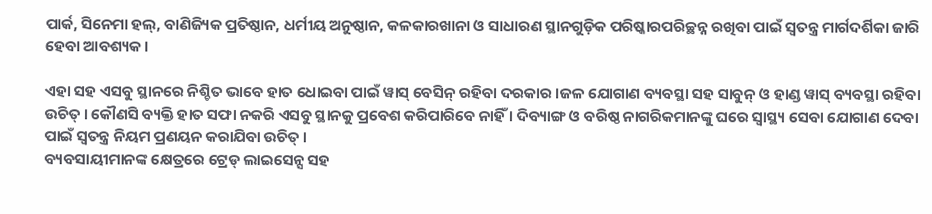ପାର୍କ, ସିନେମା ହଲ୍, ବାଣିଜ୍ୟିକ ପ୍ରତିଷ୍ଠାନ, ଧର୍ମୀୟ ଅନୁଷ୍ଠାନ, କଳକାରଖାନା ଓ ସାଧାରଣ ସ୍ଥାନଗୁଡ଼ିକ ପରିଷ୍କାରପରିଚ୍ଛନ୍ନ ରଖିବା ପାଇଁ ସ୍ୱତନ୍ତ୍ର ମାର୍ଗଦର୍ଶିକା ଜାରି ହେବା ଆବଶ୍ୟକ ।

ଏହା ସହ ଏସବୁ ସ୍ଥାନରେ ନିଶ୍ଚିତ ଭାବେ ହାତ ଧୋଇବା ପାଇଁ ୱାସ୍ ବେସିନ୍ ରହିବା ଦରକାର ।ଜଳ ଯୋଗାଣ ବ୍ୟବସ୍ଥା ସହ ସାବୁନ୍ ଓ ହାଣ୍ଡ ୱାସ୍ ବ୍ୟବସ୍ଥା ରହିବା ଉଚିତ୍ । କୌଣସି ବ୍ୟକ୍ତି ହାତ ସଫା ନକରି ଏସବୁ ସ୍ଥାନକୁ ପ୍ରବେଶ କରିପାରିବେ ନାହିଁ । ଦିବ୍ୟାଙ୍ଗ ଓ ବରିଷ୍ଠ ନାଗରିକମାନଙ୍କୁ ଘରେ ସ୍ୱାସ୍ଥ୍ୟ ସେବା ଯୋଗାଣ ଦେବା ପାଇଁ ସ୍ୱତନ୍ତ୍ର ନିୟମ ପ୍ରଣୟନ କରାଯିବା ଉଚିତ୍ ।
ବ୍ୟବସାୟୀମାନଙ୍କ କ୍ଷେତ୍ରରେ ଟ୍ରେଡ୍ ଲାଇସେନ୍ସ ସହ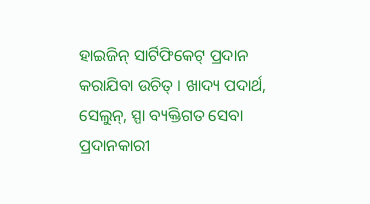ହାଇଜିନ୍ ସାର୍ଟିଫିକେଟ୍ ପ୍ରଦାନ କରାଯିବା ଉଚିତ୍ । ଖାଦ୍ୟ ପଦାର୍ଥ, ସେଲୁନ୍, ସ୍ପା ବ୍ୟକ୍ତିଗତ ସେବା ପ୍ରଦାନକାରୀ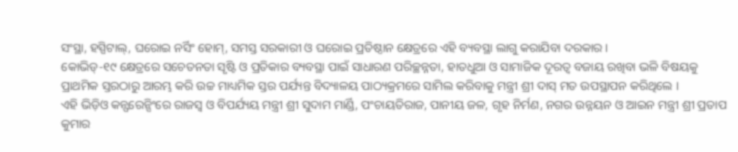ସଂସ୍ଥା, ହସ୍ପିଟାଲ୍, ଘରୋଇ ନର୍ସିଂ ହୋମ୍, ସମସ୍ତ ସରକାରୀ ଓ ଘରୋଇ ପ୍ରତିଷ୍ଠାନ କ୍ଷେତ୍ରରେ ଏହି ବ୍ୟବସ୍ଥା ଲାଗୁ କରାଯିବା ଦରକାର ।
କୋଭିଡ୍-୧୯ କ୍ଷେତ୍ରରେ ସଚେତନତା ସୃଷ୍ଟି ଓ ପ୍ରତିକାର ବ୍ୟବସ୍ଥା ପାଇଁ ସାଧାରଣ ପରିଚ୍ଛନ୍ନତା, ହାତଧୁଆ ଓ ସାମାଜିକ ଦୂରତ୍ୱ ବଜାୟ ରଖିବା ଭଳି ବିଷୟକୁ ପ୍ରାଥମିକ ସ୍ତରଠାରୁ ଆରମ୍ଭ କରି ଉଚ୍ଚ ମାଧ୍ୟମିକ ସ୍ତର ପର୍ଯ୍ୟନ୍ତ ବିଦ୍ୟାଳୟ ପାଠ୍ୟକ୍ରମରେ ସାମିଲ କରିବାକୁ ମନ୍ତ୍ରୀ ଶ୍ରୀ ଦାସ୍ ମତ ଉପସ୍ଥାପନ କରିଥିଲେ ।
ଏହି ଭିଡ଼ିଓ କନ୍ଫରେନ୍ସିଂରେ ରାଜସ୍ୱ ଓ ବିପର୍ଯ୍ୟୟ ମନ୍ତ୍ରୀ ଶ୍ରୀ ସୁଦାମ ମାର୍ଣ୍ଡି, ପଂଚାୟତିରାଜ, ପାନୀୟ ଜଳ, ଗୃହ ନିର୍ମଣ, ନଗର ଉନ୍ନୟନ ଓ ଆଇନ ମନ୍ତ୍ରୀ ଶ୍ରୀ ପ୍ରତାପ କୁମାର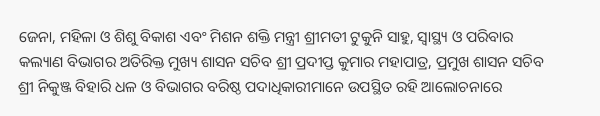ଜେନା, ମହିଳା ଓ ଶିଶୁ ବିକାଶ ଏବଂ ମିଶନ ଶକ୍ତି ମନ୍ତ୍ରୀ ଶ୍ରୀମତୀ ଟୁକୁନି ସାହୁ, ସ୍ୱାସ୍ଥ୍ୟ ଓ ପରିବାର କଲ୍ୟାଣ ବିଭାଗର ଅତିରିକ୍ତ ମୁଖ୍ୟ ଶାସନ ସଚିବ ଶ୍ରୀ ପ୍ରଦୀପ୍ତ କୁମାର ମହାପାତ୍ର, ପ୍ରମୁଖ ଶାସନ ସଚିବ ଶ୍ରୀ ନିକୁଞ୍ଜ ବିହାରି ଧଳ ଓ ବିଭାଗର ବରିଷ୍ଠ ପଦାଧିକାରୀମାନେ ଉପସ୍ଥିତ ରହି ଆଲୋଚନାରେ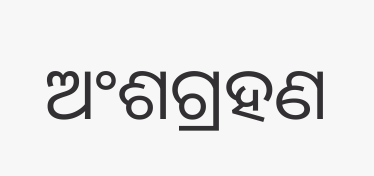ଅଂଶଗ୍ରହଣ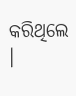କରିଥିଲେ ।